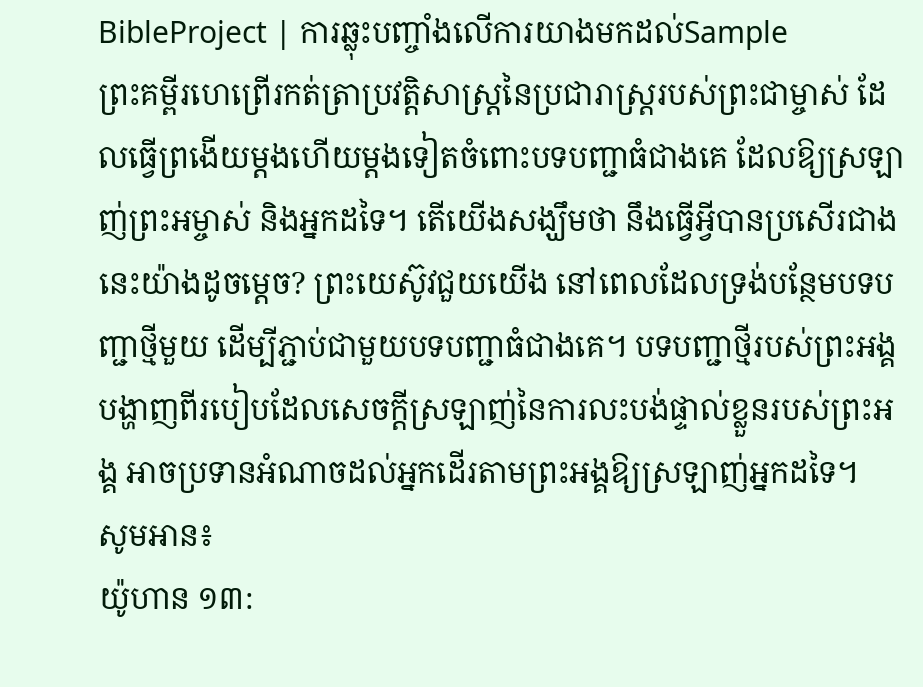BibleProject | ការឆ្លុះបញ្ចាំងលើការយាងមកដល់Sample
ព្រះគម្ពីរហេព្រើរកត់ត្រាប្រវត្តិសាស្ត្រនៃប្រជារាស្ដ្ររបស់ព្រះជាម្ចាស់ ដែលធ្វើព្រងើយម្តងហើយម្តងទៀតចំពោះបទបញ្ជាធំជាងគេ ដែលឱ្យស្រឡាញ់ព្រះអម្ចាស់ និងអ្នកដទៃ។ តើយើងសង្ឃឹមថា នឹងធ្វើអ្វីបានប្រសើរជាងនេះយ៉ាងដូចម្តេច? ព្រះយេស៊ូវជួយយើង នៅពេលដែលទ្រង់បន្ថែមបទបញ្ជាថ្មីមួយ ដើម្បីភ្ជាប់ជាមួយបទបញ្ជាធំជាងគេ។ បទបញ្ជាថ្មីរបស់ព្រះអង្គបង្ហាញពីរបៀបដែលសេចក្តីស្រឡាញ់នៃការលះបង់ផ្ទាល់ខ្លួនរបស់ព្រះអង្គ អាចប្រទានអំណាចដល់អ្នកដើរតាមព្រះអង្គឱ្យស្រឡាញ់អ្នកដទៃ។
សូមអាន៖
យ៉ូហាន ១៣: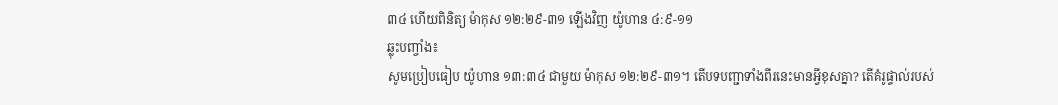៣៤ ហើយពិនិត្យ ម៉ាកុស ១២:២៩-៣១ ឡើងវិញ យ៉ូហាន ៤:៩-១១
ឆ្លុះបញ្ចាំង៖
សូមប្រៀបធៀប យ៉ូហាន ១៣:៣៤ ជាមួយ ម៉ាកុស ១២:២៩-៣១។ តើបទបញ្ជាទាំងពីរនេះមានអ្វីខុសគ្នា? តើគំរូផ្ទាល់របស់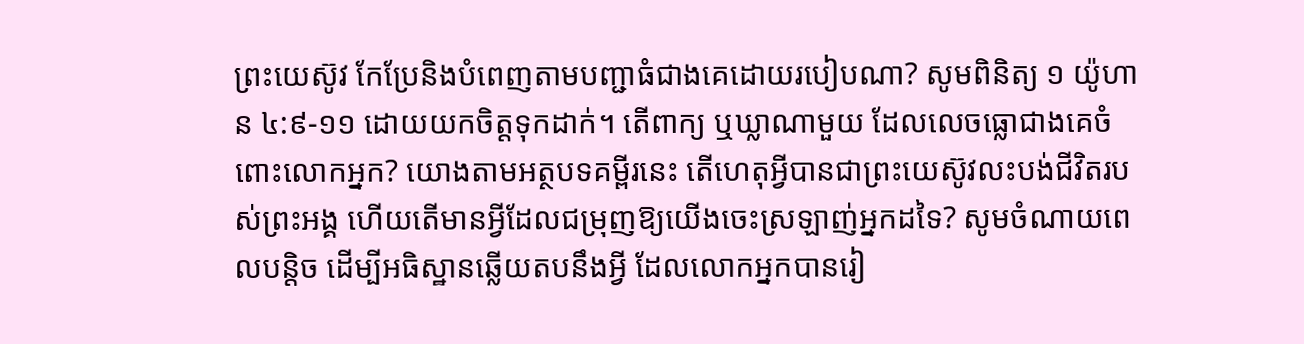ព្រះយេស៊ូវ កែប្រែនិងបំពេញតាមបញ្ជាធំជាងគេដោយរបៀបណា? សូមពិនិត្យ ១ យ៉ូហាន ៤:៩-១១ ដោយយកចិត្តទុកដាក់។ តើពាក្យ ឬឃ្លាណាមួយ ដែលលេចធ្លោជាងគេចំពោះលោកអ្នក? យោងតាមអត្ថបទគម្ពីរនេះ តើហេតុអ្វីបានជាព្រះយេស៊ូវលះបង់ជីវិតរបស់ព្រះអង្គ ហើយតើមានអ្វីដែលជម្រុញឱ្យយើងចេះស្រឡាញ់អ្នកដទៃ? សូមចំណាយពេលបន្តិច ដើម្បីអធិស្ឋានឆ្លើយតបនឹងអ្វី ដែលលោកអ្នកបានរៀ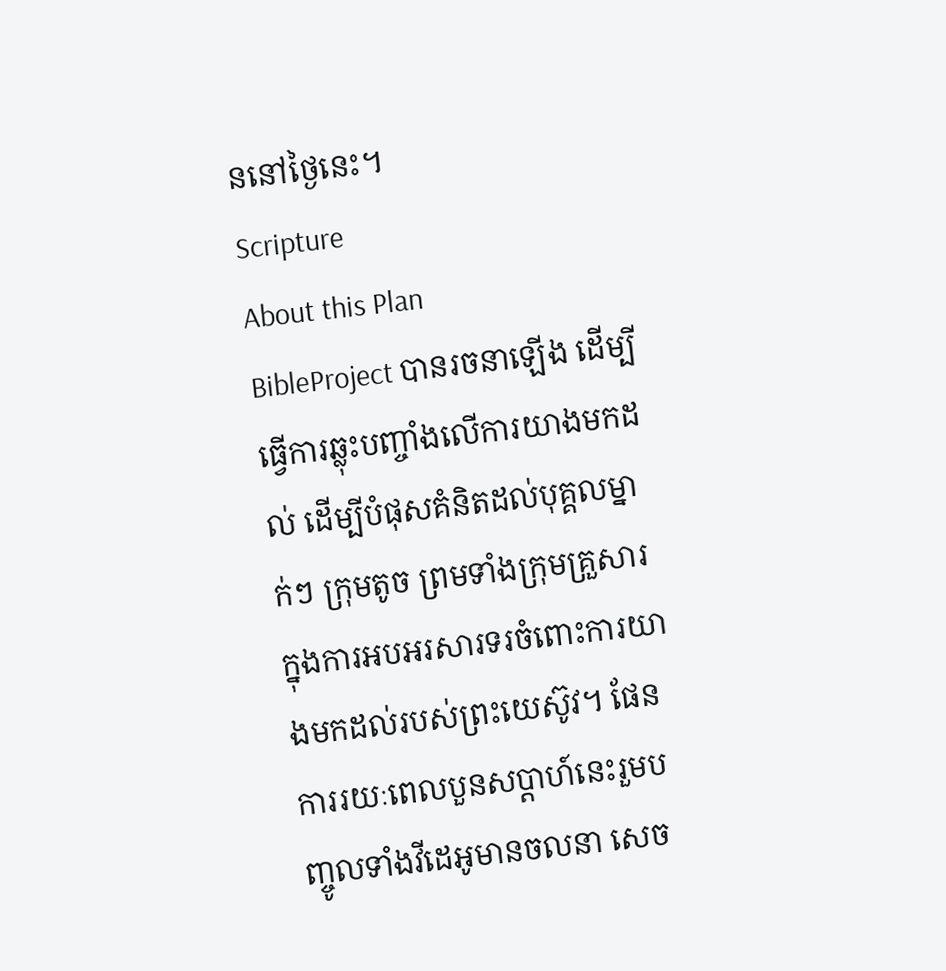ននៅថ្ងៃនេះ។
Scripture
About this Plan
BibleProject បានរចនាឡើង ដើម្បីធ្វើការឆ្លុះបញ្ចាំងលើការយាងមកដល់ ដើម្បីបំផុសគំនិតដល់បុគ្គលម្នាក់ៗ ក្រុមតូច ព្រមទាំងក្រុមគ្រួសារ ក្នុងការអបអរសារទរចំពោះការយាងមកដល់របស់ព្រះយេស៊ូវ។ ផែនការរយៈពេលបួនសប្តាហ៍នេះរួមបញ្ចូលទាំងវីដេអូមានចលនា សេច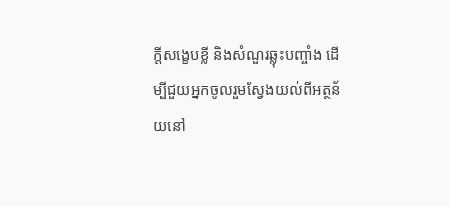ក្តីសង្ខេបខ្លី និងសំណួរឆ្លុះបញ្ចាំង ដើម្បីជួយអ្នកចូលរួមស្វែងយល់ពីអត្ថន័យនៅ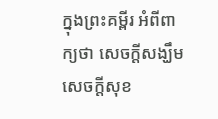ក្នុងព្រះគម្ពីរ អំពីពាក្យថា សេចក្តីសង្ឃឹម សេចក្តីសុខ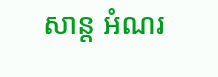សាន្ត អំណរ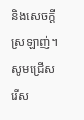និងសេចក្តីស្រឡាញ់។ សូមជ្រើសរើស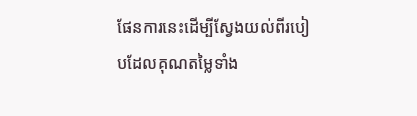ផែនការនេះដើម្បីស្វែងយល់ពីរបៀបដែលគុណតម្លៃទាំង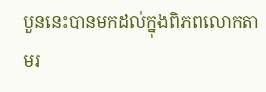បួននេះបានមកដល់ក្នុងពិភពលោកតាមរ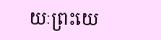យៈព្រះយេ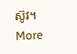ស៊ូវ។
More